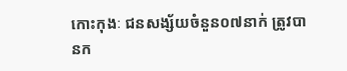កោះកុងៈ ជនសង្ស័យចំនួន០៧នាក់ ត្រូវបានក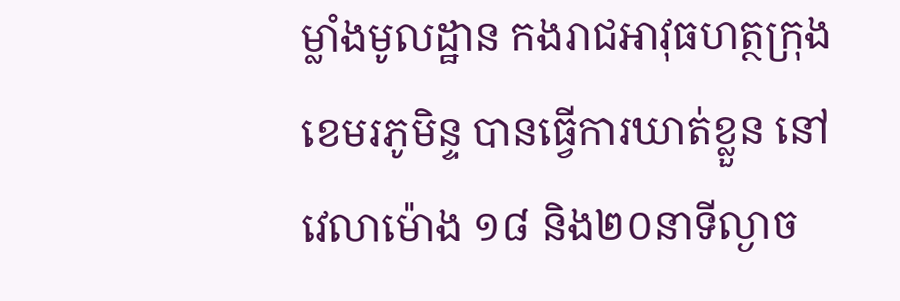ម្លាំងមូលដ្ឋាន កងរាជអាវុធហត្ថក្រុងខេមរភូមិន្ទ បានធ្វើការឃាត់ខ្លួន នៅវេលាម៉ោង ១៨ និង២០នាទីល្ងាច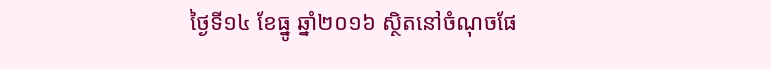ថ្ងៃទី១៤ ខែធ្នូ ឆ្នាំ២០១៦ ស្ថិតនៅចំណុចផែ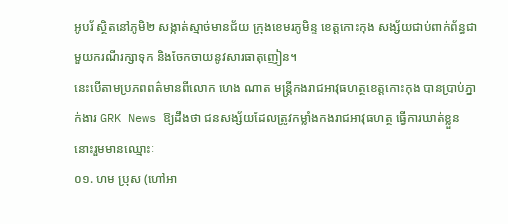អូបរ័ ស្ថិតនៅភូមិ២ សង្កាត់ស្មាច់មានជ័យ ក្រុងខេមរភូមិន្ទ ខេត្តកោះកុង សង្ស័យជាប់ពាក់ព័ន្ធជាមួយករណីរក្សាទុក និងចែកចាយនូវសារធាតុញៀន។
នេះបើតាមប្រភពពត៌មានពីលោក ហេង ណាត មន្ត្រីកងរាជអាវុធហត្ថខេត្តកោះកុង បានប្រាប់ភ្នាក់ងារ GRK News ឱ្យដឹងថា ជនសង្ស័យដែលត្រូវកម្លាំងកងរាជអាវុធហត្ថ ធ្វើការឃាត់ខ្លួននោះរួមមានឈ្មោះៈ
០១. ហម ប្រុស (ហៅអា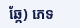ឆ្កែ) ភេទ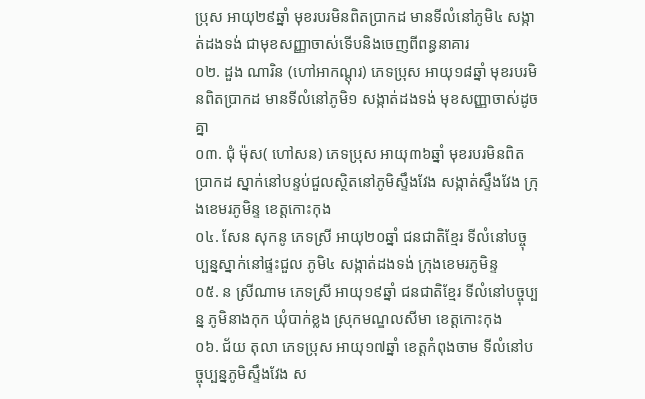ប្រុស អាយុ២៩ឆ្នាំ មុខរបរមិនពិតប្រាកដ មានទីលំនៅភូមិ៤ សង្កាត់ដងទង់ ជាមុខសញ្ញាចាស់ទើបនិងចេញពីពន្ធនាគារ
០២. ដួង ណារិន (ហៅអាកណ្ដុរ) ភេទប្រុស អាយុ១៨ឆ្នាំ មុខរបរមិនពិតប្រាកដ មានទីលំនៅភូមិ១ សង្កាត់ដងទង់ មុខសញ្ញាចាស់ដូចគ្នា
០៣. ជុំ ម៉ុស( ហៅសន) ភេទប្រុស អាយុ៣៦ឆ្នាំ មុខរបរមិនពិតប្រាកដ ស្នាក់នៅបន្ទប់ជួលស្ថិតនៅភូមិស្ទឹងវែង សង្កាត់ស្ទឹងវែង ក្រុងខេមរភូមិន្ទ ខេត្តកោះកុង
០៤. សែន សុកនូ ភេទស្រី អាយុ២០ឆ្នាំ ជនជាតិខ្មែរ ទីលំនៅបច្ចុប្បន្នស្នាក់នៅផ្ទះជួល ភូមិ៤ សង្កាត់ដងទង់ ក្រុងខេមរភូមិន្ទ
០៥. ន ស្រីណាម ភេទស្រី អាយុ១៩ឆ្នាំ ជនជាតិខ្មែរ ទីលំនៅបច្ចុប្បន្ន ភូមិនាងកុក ឃុំបាក់ខ្លង ស្រុកមណ្ឌលសីមា ខេត្តកោះកុង
០៦. ជ័យ តុលា ភេទប្រុស អាយុ១៧ឆ្នាំ ខេត្តកំពុងចាម ទីលំនៅបច្ចុប្បន្នភូមិស្ទឹងវែង ស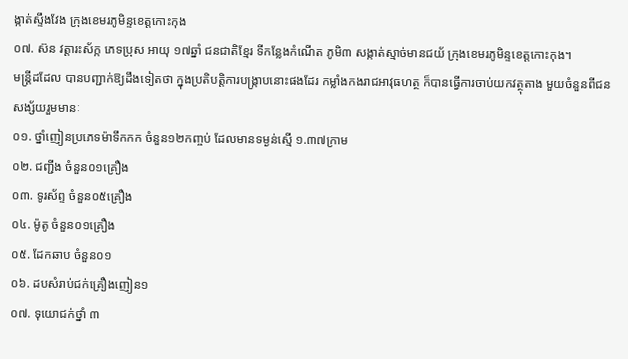ង្កាត់ស្ទឹងវែង ក្រុងខេមរភូមិន្ទខេត្តកោះកុង
០៧. ស៊ន វត្តារះស័ក្ក ភេទប្រុស អាយុ ១៧ឆ្នាំ ជនជាតិខ្មែរ ទីកន្លែងកំណើត ភូមិ៣ សង្កាត់ស្មាច់មានជយ័ ក្រុងខេមរភូមិន្ទខេត្តកោះកុង។
មន្ត្រីដដែល បានបញ្ជាក់ឱ្យដឹងទៀតថា ក្នុងប្រតិបត្តិការបង្ក្រាបនោះផងដែរ កម្លាំងកងរាជអាវុធហត្ថ ក៏បានធ្វើការចាប់យកវត្ថុតាង មួយចំនួនពីជនសង្ស័យរួមមានៈ
០១. ថ្នាំញៀនប្រភេទម៉ាទឹកកក ចំនួន១២កញ្ចប់ ដែលមានទម្ងន់ស្មើ ១.៣៧ក្រាម
០២. ជញ្ជីង ចំនួន០១គ្រឿង
០៣. ទូរស័ព្ទ ចំនួន០៥គ្រឿង
០៤. ម៉ូតូ ចំនួន០១គ្រឿង
០៥. ដែកឆាប ចំនួន០១
០៦. ដបសំរាប់ជក់គ្រឿងញៀន១
០៧. ទុយោជក់ថ្នាំ ៣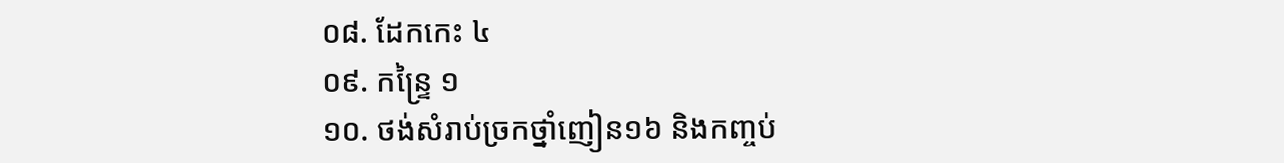០៨. ដែកកេះ ៤
០៩. កន្ទ្រៃ ១
១០. ថង់សំរាប់ច្រកថ្នាំញៀន១៦ និងកញ្ចប់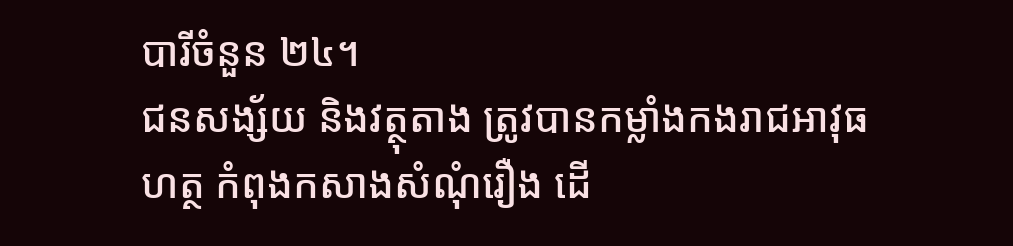បារីចំនួន ២៤។
ជនសង្ស័យ និងវត្ថុតាង ត្រូវបានកម្លាំងកងរាជអាវុធហត្ថ កំពុងកសាងសំណុំរឿង ដើ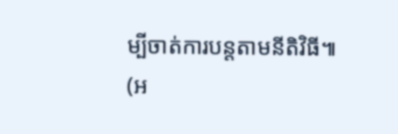ម្បីចាត់ការបន្តតាមនីតិវិធី៕
(អ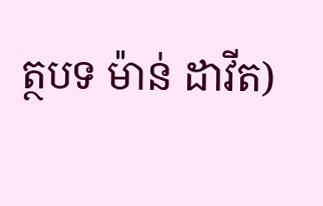ត្ថបទ ម៉ាន់ ដាវីត)